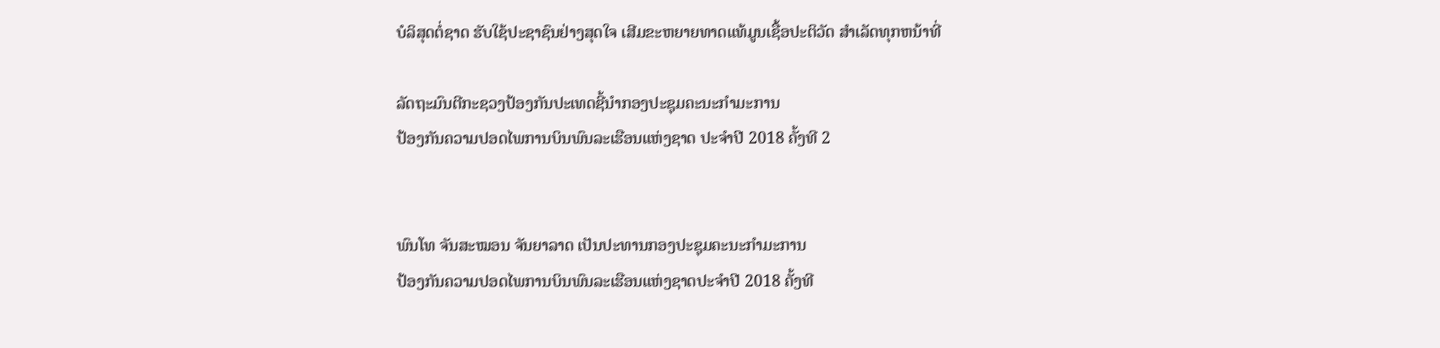ບໍລິສຸດຕໍ່ຊາດ ຮັບໃຊ້ປະຊາຊົນຢ່າງສຸດໃຈ ເສີມຂະຫຍາຍທາດແທ້ມູນເຊື້ອປະຕິວັດ ສໍາເລັດທຸກຫນ້າທີ່

ລັດຖະມົນຕີກະຊວງປ້ອງກັນປະເທດຊີ້ນຳກອງປະຊຸມຄະນະກຳມະການ
ປ້ອງກັນຄວາມປອດໄພການບິນພົນລະເຮືອນແຫ່ງຊາດ ປະຈຳປີ 2018 ຄັ້ງທີ 2


ພົນໂທ ຈັນສະໝອນ ຈັນຍາລາດ ເປັນປະທານກອງປະຊຸມຄະນະກຳມະການ
ປ້ອງກັນຄວາມປອດໄພການບິນພົນລະເຮືອນແຫ່ງຊາດປະຈຳປີ 2018 ຄັ້ງທີ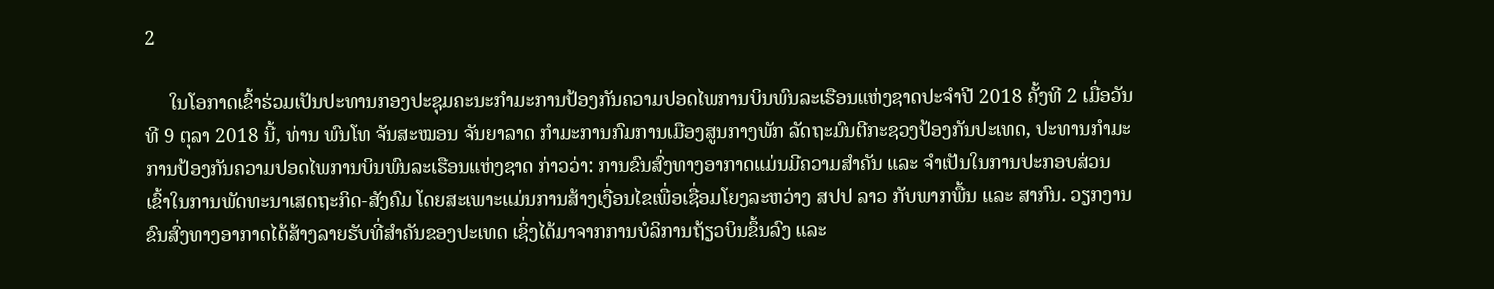2

     ໃນໂອກາດເຂົ້າຮ່ວມເປັນປະທານກອງປະຊຸມຄະນະກຳມະການປ້ອງກັນຄວາມປອດໄພການບິນພົນລະເຮືອນແຫ່ງຊາດປະຈຳປີ 2018 ຄັ້ງທີ 2 ເມື່ອວັນ
ທີ 9 ຕຸລາ 2018 ນີ້, ທ່ານ ພົນໂທ ຈັນສະໝອນ ຈັນຍາລາດ ກຳມະການກົມການເມືອງສູນກາງພັກ ລັດຖະມົນຕີກະຊວງປ້ອງກັນປະເທດ, ປະທານກຳມະ
ການປ້ອງກັນຄວາມປອດໄພການບິນພົນລະເຮືອນແຫ່ງຊາດ ກ່າວວ່າ: ການຂົນສົ່ງທາງອາກາດແມ່ນມີຄວາມສຳຄັນ ແລະ ຈຳເປັນໃນການປະກອບສ່ວນ
ເຂົ້າໃນການພັດທະນາເສດຖະກິດ-ສັງຄົມ ໂດຍສະເພາະແມ່ນການສ້າງເງື່ອນໄຂເພື່ອເຊື່ອມໂຍງລະຫວ່າງ ສປປ ລາວ ກັບພາກພື້ນ ແລະ ສາກົນ. ວຽກງານ
ຂົນສົ່ງທາງອາກາດໄດ້ສ້າງລາຍຮັບທີ່ສຳຄັນຂອງປະເທດ ເຊິ່ງໄດ້ມາຈາກການບໍລິການຖ້ຽວບິນຂຶ້ນລົງ ແລະ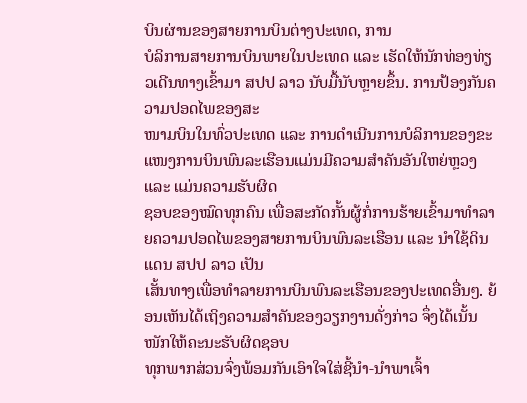ບິນຜ່ານຂອງສາຍການບິນຕ່າງປະເທດ, ການ
ບໍລິການສາຍການບິນພາຍໃນປະເທດ ແລະ ເຮັດໃຫ້ນັກທ່ອງທ່ຽວເດີນທາງເຂົ້າມາ ສປປ ລາວ ນັບມື້ນັບຫຼາຍຂຶ້ນ. ການປ້ອງກັນຄວາມປອດໄພຂອງສະ
ໜາມບິນໃນທົ່ວປະເທດ ແລະ ການດຳເນີນການບໍລິການຂອງຂະແໜງການບິນພົນລະເຮືອນແມ່ນມີຄວາມສຳຄັນອັນໃຫຍ່ຫຼວງ ແລະ ແມ່ນຄວາມຮັບຜິດ
ຊອບຂອງໝົດທຸກຄົນ ເພື່ອສະກັດກັ້ນຜູ້ກໍ່ການຮ້າຍເຂົ້າມາທຳລາຍຄວາມປອດໄພຂອງສາຍການບິນພົນລະເຮືອນ ແລະ ນຳໃຊ້ດິນແດນ ສປປ ລາວ ເປັນ
ເສັ້ນທາງເພື່ອທຳລາຍການບິນພົນລະເຮືອນຂອງປະເທດອື່ນໆ. ຍ້ອນເຫັນໄດ້ເຖິງຄວາມສຳຄັນຂອງວຽກງານດັ່ງກ່າວ ຈຶ່ງໄດ້ເນັ້ນໜັກໃຫ້ຄະນະຮັບຜິດຊອບ
ທຸກພາກສ່ວນຈົ່ງພ້ອມກັນເອົາໃຈໃສ່ຊີ້ນຳ-ນຳພາເຈົ້າ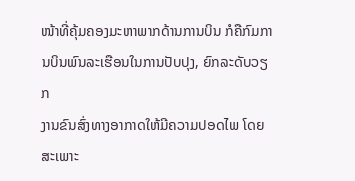ໜ້າທີ່ຄຸ້ມຄອງມະຫາພາກດ້ານການບິນ ກໍຄືກົມການບິນພົນລະເຮືອນໃນການປັບປຸງ, ຍົກລະດັບວຽກ
ງານຂົນສົ່ງທາງອາກາດໃຫ້ມີຄວາມປອດໄພ ໂດຍສະເພາະ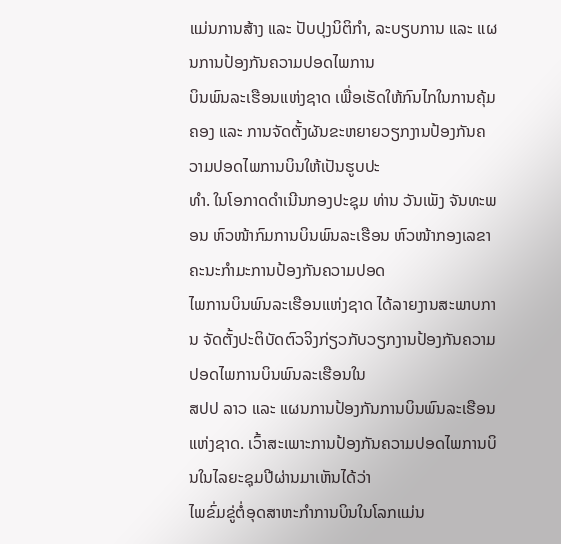ແມ່ນການສ້າງ ແລະ ປັບປຸງນິຕິກຳ, ລະບຽບການ ແລະ ແຜນການປ້ອງກັນຄວາມປອດໄພການ
ບິນພົນລະເຮືອນແຫ່ງຊາດ ເພື່ອເຮັດໃຫ້ກົນໄກໃນການຄຸ້ມຄອງ ແລະ ການຈັດຕັ້ງຜັນຂະຫຍາຍວຽກງານປ້ອງກັນຄວາມປອດໄພການບິນໃຫ້ເປັນຮູບປະ
ທຳ. ໃນໂອກາດດຳເນີນກອງປະຊຸມ ທ່ານ ວັນເພັງ ຈັນທະພອນ ຫົວໜ້າກົມການບິນພົນລະເຮືອນ ຫົວໜ້າກອງເລຂາຄະນະກຳມະການປ້ອງກັນຄວາມປອດ
ໄພການບິນພົນລະເຮືອນແຫ່ງຊາດ ໄດ້ລາຍງານສະພາບການ ຈັດຕັ້ງປະຕິບັດຕົວຈິງກ່ຽວກັບວຽກງານປ້ອງກັນຄວາມປອດໄພການບິນພົນລະເຮືອນໃນ
ສປປ ລາວ ແລະ ແຜນການປ້ອງກັນການບິນພົນລະເຮືອນແຫ່ງຊາດ. ເວົ້າສະເພາະການປ້ອງກັນຄວາມປອດໄພການບິນໃນໄລຍະຊຸມປີຜ່ານມາເຫັນໄດ້ວ່າ
ໄພຂົ່ມຂູ່ຕໍ່ອຸດສາຫະກຳການບິນໃນໂລກແມ່ນ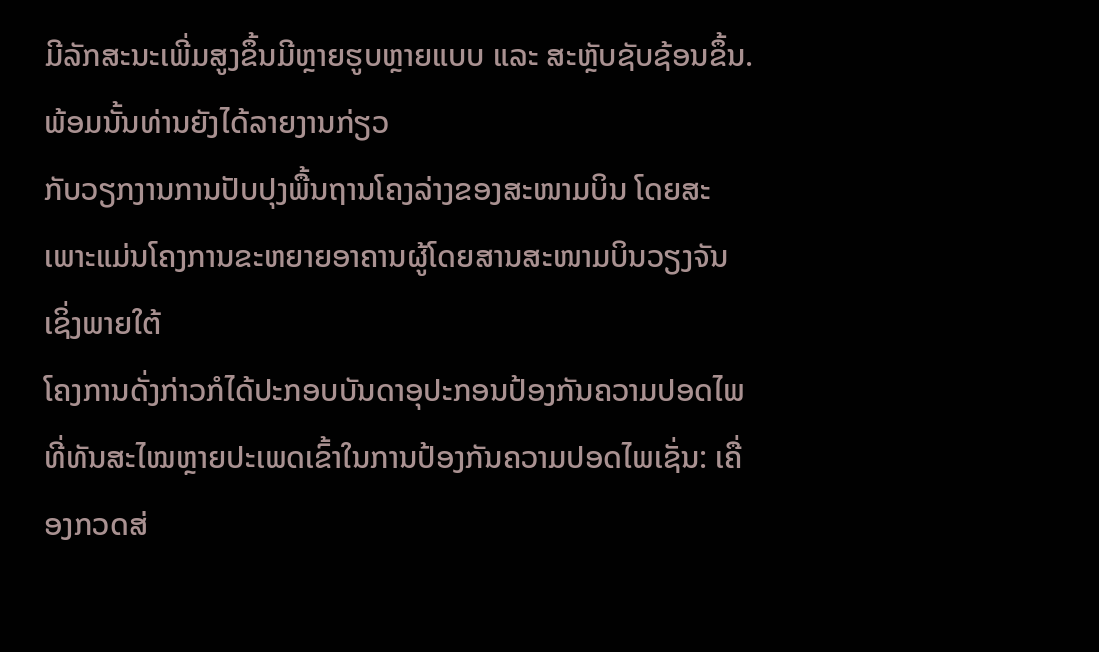ມີລັກສະນະເພີ່ມສູງຂຶ້ນມີຫຼາຍຮູບຫຼາຍແບບ ແລະ ສະຫຼັບຊັບຊ້ອນຂຶ້ນ. ພ້ອມນັ້ນທ່ານຍັງໄດ້ລາຍງານກ່ຽວ
ກັບວຽກງານການປັບປຸງພື້ນຖານໂຄງລ່າງຂອງສະໜາມບິນ ໂດຍສະເພາະແມ່ນໂຄງການຂະຫຍາຍອາຄານຜູ້ໂດຍສານສະໜາມບິນວຽງຈັນ ເຊິ່ງພາຍໃຕ້
ໂຄງການດັ່ງກ່າວກໍໄດ້ປະກອບບັນດາອຸປະກອນປ້ອງກັນຄວາມປອດໄພທີ່ທັນສະໄໝຫຼາຍປະເພດເຂົ້າໃນການປ້ອງກັນຄວາມປອດໄພເຊັ່ນ: ເຄື່ອງກວດສ່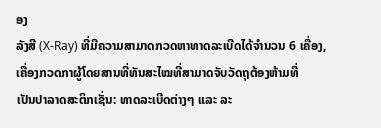ອງ
ລັງສີ (X-Ray) ທີ່ມີຄວາມສາມາດກວດຫາທາດລະເບີດໄດ້ຈຳນວນ 6 ເຄື່ອງ, ເຄື່ອງກວດກາຜູ້ໂດຍສານທີ່ທັນສະໄໝທີ່ສາມາດຈັບວັດຖຸຕ້ອງຫ້າມທີ່
ເປັນປາລາດສະຕິກເຊັ່ນ: ທາດລະເບີດຕ່າງໆ ແລະ ລະ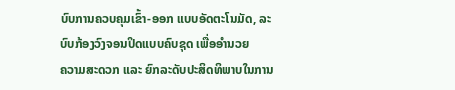ບົບການຄວບຄຸມເຂົ້າ-ອອກ ແບບອັດຕະໂນມັດ, ລະບົບກ້ອງວົງຈອນປິດແບບຄົບຊຸດ ເພື່ອອຳນວຍ
ຄວາມສະດວກ ແລະ ຍົກລະດັບປະສິດທິພາບໃນການ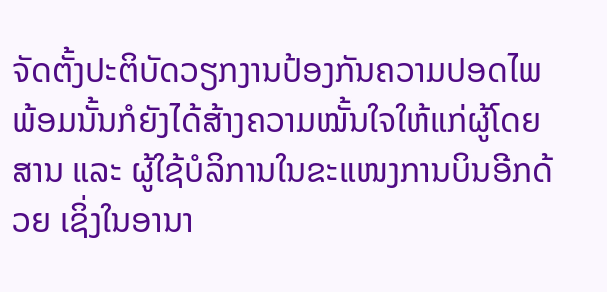ຈັດຕັ້ງປະຕິບັດວຽກງານປ້ອງກັນຄວາມປອດໄພ ພ້ອມນັ້ນກໍຍັງໄດ້ສ້າງຄວາມໝັ້ນໃຈໃຫ້ແກ່ຜູ້ໂດຍ
ສານ ແລະ ຜູ້ໃຊ້ບໍລິການໃນຂະແໜງການບິນອີກດ້ວຍ ເຊິ່ງໃນອານາ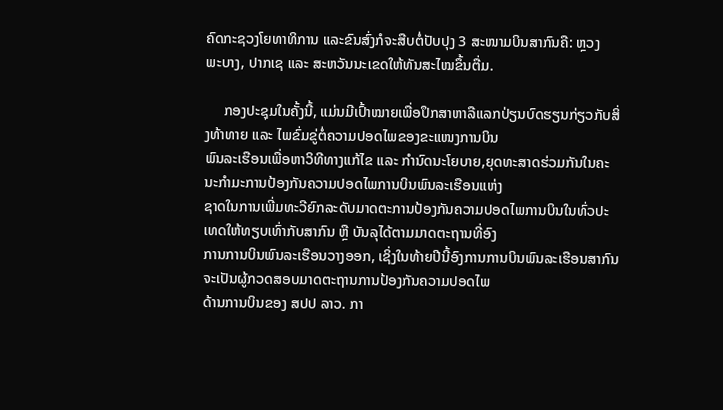ຄົດກະຊວງໂຍທາທິການ ແລະຂົນສົ່ງກໍຈະສືບຕໍ່ປັບປຸງ 3 ສະໜາມບິນສາກົນຄື: ຫຼວງ
ພະບາງ, ປາກເຊ ແລະ ສະຫວັນນະເຂດໃຫ້ທັນສະໄໝຂຶ້ນຕື່ມ.

     ກອງປະຊຸມໃນຄັ້ງນີ້, ແມ່ນມີເປົ້າໝາຍເພື່ອປຶກສາຫາລືແລກປ່ຽນບົດຮຽນກ່ຽວກັບສິ່ງທ້າທາຍ ແລະ ໄພຂົ່ມຂູ່ຕໍ່ຄວາມປອດໄພຂອງຂະແໜງການບິນ
ພົນລະເຮືອນເພື່ອຫາວິທີທາງແກ້ໄຂ ແລະ ກຳນົດນະໂຍບາຍ,ຍຸດທະສາດຮ່ວມກັນໃນຄະນະກຳມະການປ້ອງກັນຄວາມປອດໄພການບິນພົນລະເຮືອນແຫ່ງ
ຊາດໃນການເພີ່ມທະວີຍົກລະດັບມາດຕະການປ້ອງກັນຄວາມປອດໄພການບິນໃນທົ່ວປະເທດໃຫ້ທຽບເທົ່າກັບສາກົນ ຫຼື ບັນລຸໄດ້ຕາມມາດຕະຖານທີ່ອົງ
ການການບິນພົນລະເຮືອນວາງອອກ, ເຊິ່ງໃນທ້າຍປີນີ້ອົງການການບິນພົນລະເຮືອນສາກົນຈະເປັນຜູ້ກວດສອບມາດຕະຖານການປ້ອງກັນຄວາມປອດໄພ
ດ້ານການບິນຂອງ ສປປ ລາວ. ກາ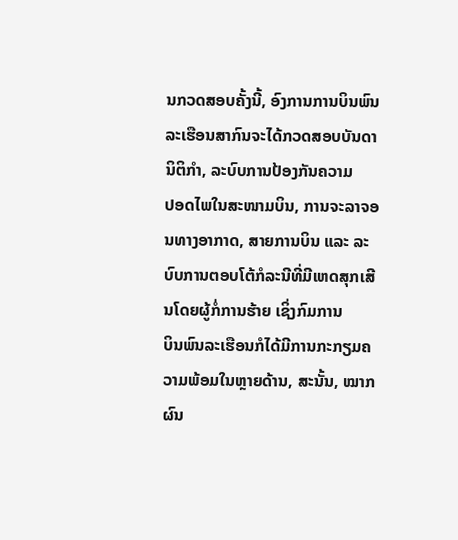ນກວດສອບຄັ້ງນີ້, ອົງການການບິນພົນລະເຮືອນສາກົນຈະໄດ້ກວດສອບບັນດານິຕິກຳ, ລະບົບການປ້ອງກັນຄວາມ
ປອດໄພໃນສະໜາມບິນ, ການຈະລາຈອນທາງອາກາດ, ສາຍການບິນ ແລະ ລະບົບການຕອບໂຕ້ກໍລະນີທີ່ມີເຫດສຸກເສີນໂດຍຜູ້ກໍ່ການຮ້າຍ ເຊິ່ງກົມການ
ບິນພົນລະເຮືອນກໍໄດ້ມີການກະກຽມຄວາມພ້ອມໃນຫຼາຍດ້ານ, ສະນັ້ນ, ໝາກຜົນ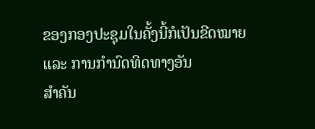ຂອງກອງປະຊຸມໃນຄັ້ງນີ້ກໍເປັນຂີດໝາຍ ແລະ ການກຳນົດທິດທາງອັນ
ສຳຄັນ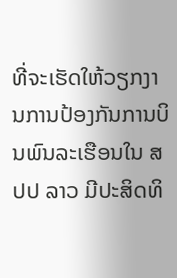ທີ່ຈະເຮັດໃຫ້ວຽກງານການປ້ອງກັນການບິນພົນລະເຮືອນໃນ ສປປ ລາວ ມີປະສິດທິ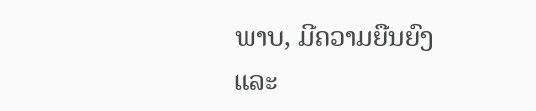ພາບ, ມີຄວາມຍືນຍົງ ແລະ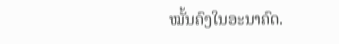ໝັ້ນຄົງໃນອະນາຄົດ.